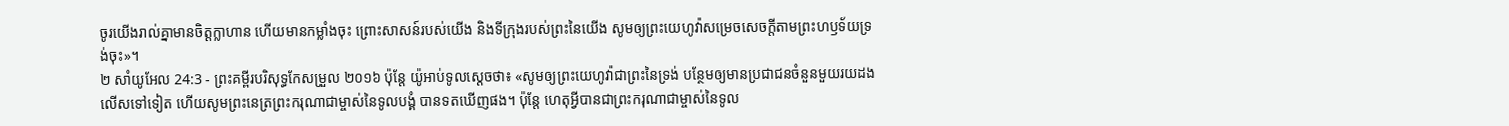ចូរយើងរាល់គ្នាមានចិត្តក្លាហាន ហើយមានកម្លាំងចុះ ព្រោះសាសន៍របស់យើង និងទីក្រុងរបស់ព្រះនៃយើង សូមឲ្យព្រះយេហូវ៉ាសម្រេចសេចក្ដីតាមព្រះហឫទ័យទ្រង់ចុះ»។
២ សាំយូអែល 24:3 - ព្រះគម្ពីរបរិសុទ្ធកែសម្រួល ២០១៦ ប៉ុន្តែ យ៉ូអាប់ទូលស្ដេចថា៖ «សូមឲ្យព្រះយេហូវ៉ាជាព្រះនៃទ្រង់ បន្ថែមឲ្យមានប្រជាជនចំនួនមួយរយដងលើសទៅទៀត ហើយសូមព្រះនេត្រព្រះករុណាជាម្ចាស់នៃទូលបង្គំ បានទតឃើញផង។ ប៉ុន្តែ ហេតុអ្វីបានជាព្រះករុណាជាម្ចាស់នៃទូល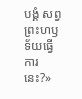បង្គំ សព្វព្រះហឫទ័យធ្វើការនេះ?»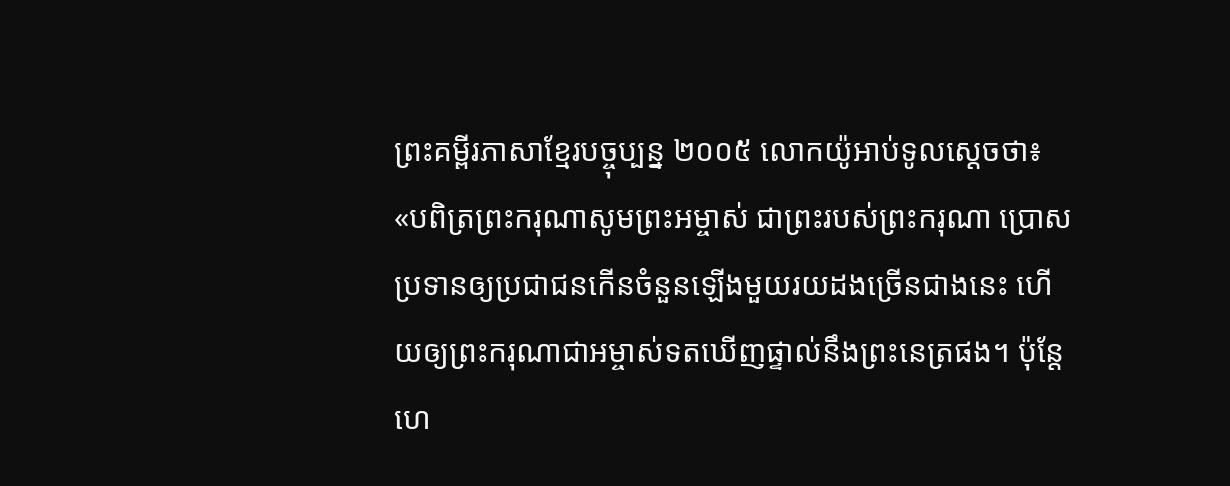ព្រះគម្ពីរភាសាខ្មែរបច្ចុប្បន្ន ២០០៥ លោកយ៉ូអាប់ទូលស្ដេចថា៖ «បពិត្រព្រះករុណាសូមព្រះអម្ចាស់ ជាព្រះរបស់ព្រះករុណា ប្រោសប្រទានឲ្យប្រជាជនកើនចំនួនឡើងមួយរយដងច្រើនជាងនេះ ហើយឲ្យព្រះករុណាជាអម្ចាស់ទតឃើញផ្ទាល់នឹងព្រះនេត្រផង។ ប៉ុន្តែ ហេ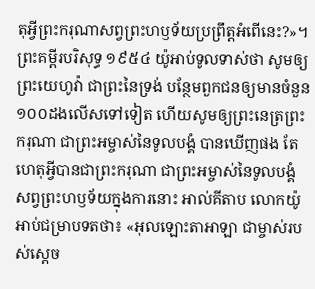តុអ្វីព្រះករុណាសព្វព្រះហឫទ័យប្រព្រឹត្តអំពើនេះ?»។ ព្រះគម្ពីរបរិសុទ្ធ ១៩៥៤ យ៉ូអាប់ទូលទាស់ថា សូមឲ្យព្រះយេហូវ៉ា ជាព្រះនៃទ្រង់ បន្ថែមពួកជនឲ្យមានចំនួន១០០ដងលើសទៅទៀត ហើយសូមឲ្យព្រះនេត្រព្រះករុណា ជាព្រះអម្ចាស់នៃទូលបង្គំ បានឃើញផង តែហេតុអ្វីបានជាព្រះករុណា ជាព្រះអម្ចាស់នៃទូលបង្គំ សព្វព្រះហឫទ័យក្នុងការនោះ អាល់គីតាប លោកយ៉ូអាប់ជម្រាបទតថា៖ «អុលឡោះតាអាឡា ជាម្ចាស់របស់ស្តេច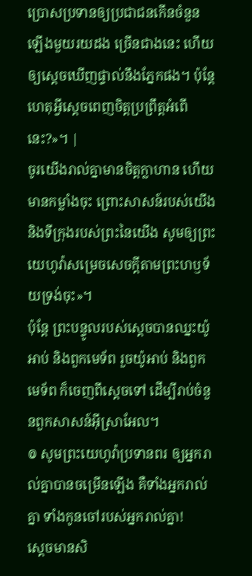ប្រោសប្រទានឲ្យប្រជាជនកើនចំនួនឡើងមួយរយដង ច្រើនជាងនេះ ហើយឲ្យស្តេចឃើញផ្ទាល់នឹងភ្នែកផង។ ប៉ុន្តែ ហេតុអ្វីស្តេចពេញចិត្តប្រព្រឹត្តអំពើនេះ?»។ |
ចូរយើងរាល់គ្នាមានចិត្តក្លាហាន ហើយមានកម្លាំងចុះ ព្រោះសាសន៍របស់យើង និងទីក្រុងរបស់ព្រះនៃយើង សូមឲ្យព្រះយេហូវ៉ាសម្រេចសេចក្ដីតាមព្រះហឫទ័យទ្រង់ចុះ»។
ប៉ុន្តែ ព្រះបន្ទូលរបស់ស្តេចបានឈ្នះយ៉ូអាប់ និងពួកមេទ័ព រួចយ៉ូអាប់ និងពួកមេទ័ព ក៏ចេញពីស្តេចទៅ ដើម្បីរាប់ចំនួនពួកសាសន៍អ៊ីស្រាអែល។
៙ សូមព្រះយេហូវ៉ាប្រទានពរ ឲ្យអ្នករាល់គ្នាបានចម្រើនឡើង គឺទាំងអ្នករាល់គ្នា ទាំងកូនចៅរបស់អ្នករាល់គ្នា!
ស្តេចមានសិ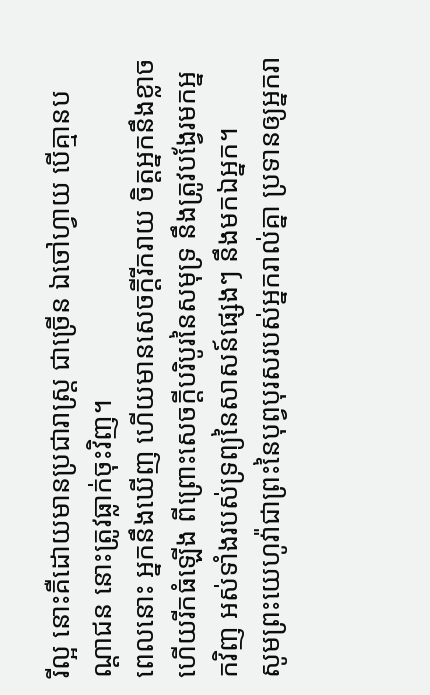រីល្អ នោះគឺដោយមានប្រជារាស្ត្រ ជាច្រើន ឯចៅហ្វាយ បើគ្មានបណ្ដាជន នោះត្រូវធ្លាក់ចុះវិញ។
ពេលនោះ អ្នកនឹងឃើញ ហើយមានសេចក្ដីរីករាយ ចិត្តអ្នកនឹងខ្លាច ហើយរីកធំឡើង ពីព្រោះសេចក្ដីបរិបូរនៃសមុទ្រ នឹងត្រូវបង្វែរមកអ្នកវិញ អស់ទាំងរបស់ទ្រព្យនៃសាសន៍ផ្សេងៗ នឹងមកឯអ្នក។
សូមព្រះយេហូវ៉ាជាព្រះនៃបុព្វបុរសរបស់អ្នករាល់គ្នា ប្រទានឲ្យអ្នករា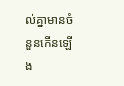ល់គ្នាមានចំនួនកើនឡើង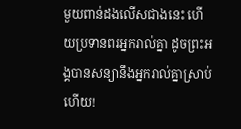មួយពាន់ដងលើសជាងនេះ ហើយប្រទានពរអ្នករាល់គ្នា ដូចព្រះអង្គបានសន្យានឹងអ្នករាល់គ្នាស្រាប់ហើយ!